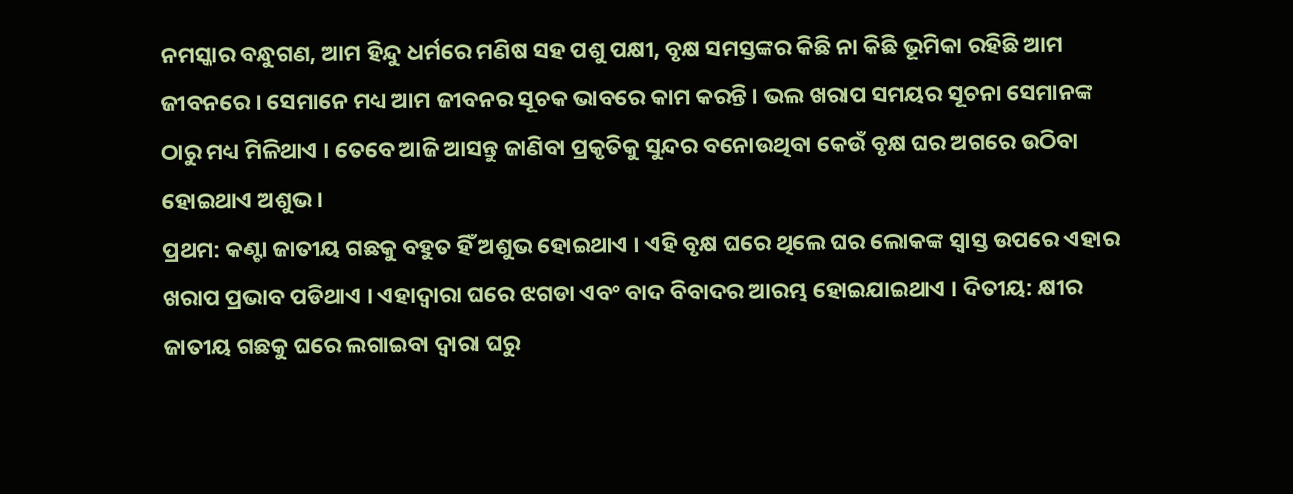ନମସ୍କାର ବନ୍ଧୁଗଣ, ଆମ ହିନ୍ଦୁ ଧର୍ମରେ ମଣିଷ ସହ ପଶୁ ପକ୍ଷୀ, ବୃକ୍ଷ ସମସ୍ତଙ୍କର କିଛି ନା କିଛି ଭୂମିକା ରହିଛି ଆମ ଜୀବନରେ । ସେମାନେ ମଧ୍ୟ ଆମ ଜୀବନର ସୂଚକ ଭାବରେ କାମ କରନ୍ତି । ଭଲ ଖରାପ ସମୟର ସୂଚନା ସେମାନଙ୍କ ଠାରୁ ମଧ୍ୟ ମିଳିଥାଏ । ତେବେ ଆଜି ଆସନ୍ତୁ ଜାଣିବା ପ୍ରକୃତିକୁ ସୁନ୍ଦର ବନୋଉଥିବା କେଉଁ ବୃକ୍ଷ ଘର ଅଗରେ ଉଠିବା ହୋଇଥାଏ ଅଶୁଭ ।
ପ୍ରଥମ: କଣ୍ଟା ଜାତୀୟ ଗଛକୁ ବହୁତ ହିଁ ଅଶୁଭ ହୋଇଥାଏ । ଏହି ବୃକ୍ଷ ଘରେ ଥିଲେ ଘର ଲୋକଙ୍କ ସ୍ଵାସ୍ତ ଉପରେ ଏହାର ଖରାପ ପ୍ରଭାବ ପଡିଥାଏ । ଏହାଦ୍ବାରା ଘରେ ଝଗଡା ଏବଂ ବାଦ ବିବାଦର ଆରମ୍ଭ ହୋଇଯାଇଥାଏ । ଦିତୀୟ: କ୍ଷୀର ଜାତୀୟ ଗଛକୁ ଘରେ ଲଗାଇବା ଦ୍ଵାରା ଘରୁ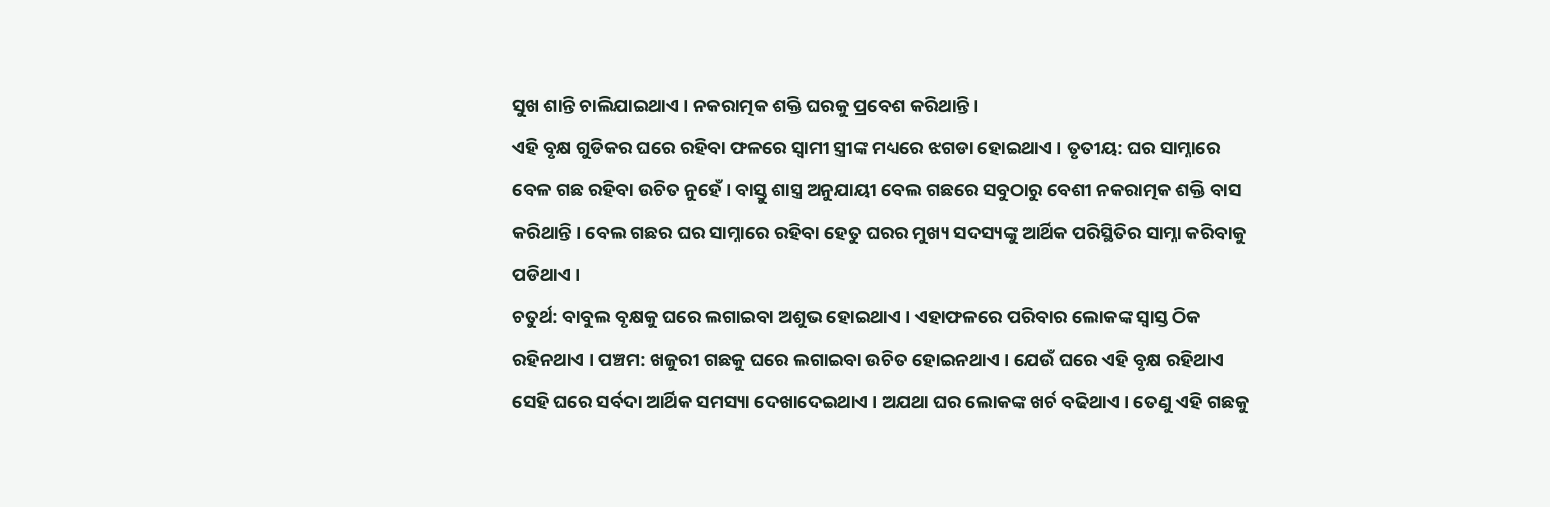ସୁଖ ଶାନ୍ତି ଚାଲିଯାଇଥାଏ । ନକରାତ୍ମକ ଶକ୍ତି ଘରକୁ ପ୍ରବେଶ କରିଥାନ୍ତି ।
ଏହି ବୃକ୍ଷ ଗୁଡିକର ଘରେ ରହିବା ଫଳରେ ସ୍ଵାମୀ ସ୍ତ୍ରୀଙ୍କ ମଧ୍ୟରେ ଝଗଡା ହୋଇଥାଏ । ତୃତୀୟ: ଘର ସାମ୍ନାରେ ବେଳ ଗଛ ରହିବା ଉଚିତ ନୁହେଁ । ବାସ୍ତୁ ଶାସ୍ତ୍ର ଅନୁଯାୟୀ ବେଲ ଗଛରେ ସବୁଠାରୁ ବେଶୀ ନକରାତ୍ମକ ଶକ୍ତି ବାସ କରିଥାନ୍ତି । ବେଲ ଗଛର ଘର ସାମ୍ନାରେ ରହିବା ହେତୁ ଘରର ମୁଖ୍ୟ ସଦସ୍ୟଙ୍କୁ ଆର୍ଥିକ ପରିସ୍ଥିତିର ସାମ୍ନା କରିବାକୁ ପଡିଥାଏ ।
ଚତୁର୍ଥ: ବାବୁଲ ବୃକ୍ଷକୁ ଘରେ ଲଗାଇବା ଅଶୁଭ ହୋଇଥାଏ । ଏହାଫଳରେ ପରିବାର ଲୋକଙ୍କ ସ୍ଵାସ୍ତ ଠିକ ରହିନଥାଏ । ପଞ୍ଚମ: ଖଜୁରୀ ଗଛକୁ ଘରେ ଲଗାଇବା ଉଚିତ ହୋଇନଥାଏ । ଯେଉଁ ଘରେ ଏହି ବୃକ୍ଷ ରହିଥାଏ ସେହି ଘରେ ସର୍ବଦା ଆର୍ଥିକ ସମସ୍ୟା ଦେଖାଦେଇଥାଏ । ଅଯଥା ଘର ଲୋକଙ୍କ ଖର୍ଚ ବଢିଥାଏ । ତେଣୁ ଏହି ଗଛକୁ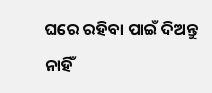ଘରେ ରହିବା ପାଇଁ ଦିଅନ୍ତୁ ନାହିଁ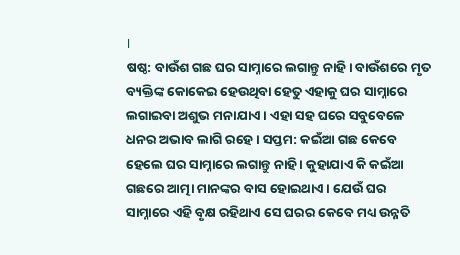।
ଷଷ୍ଠ: ବାଉଁଶ ଗଛ ଘର ସାମ୍ନାରେ ଲଗାନ୍ତୁ ନାହି । ବାଉଁଶରେ ମୃତ ବ୍ୟକ୍ତିଙ୍କ କୋକେଇ ହେଉଥିବା ହେତୁ ଏହାକୁ ଘର ସାମ୍ନାରେ ଲଗାଇବା ଅଶୁଭ ମନାଯାଏ । ଏହା ସହ ଘରେ ସବୁବେଳେ ଧନର ଅଭାବ ଲାଗି ରହେ । ସପ୍ତମ: କଇଁଆ ଗଛ କେବେ ହେଲେ ଘର ସାମ୍ନାରେ ଲଗାନ୍ତୁ ନାହି । କୁହାଯାଏ କି କଇଁଆ ଗଛରେ ଆତ୍ମା ମାନଙ୍କର ବାସ ହୋଇଥାଏ । ଯେଉଁ ଘର ସାମ୍ନାରେ ଏହି ବୃକ୍ଷ ରହିଥାଏ ସେ ଘରର କେବେ ମଧ୍ୟ ଉନ୍ନତି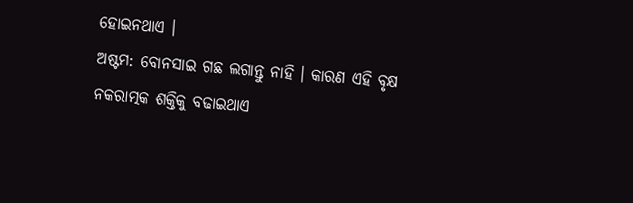ହୋଇନଥାଏ ।
ଅଷ୍ଟମ: ବୋନସାଇ ଗଛ ଲଗାନ୍ତୁ ନାହି । କାରଣ ଏହି ବୃକ୍ଷ ନକରାତ୍ମକ ଶକ୍ତିକୁ ବଢାଇଥାଏ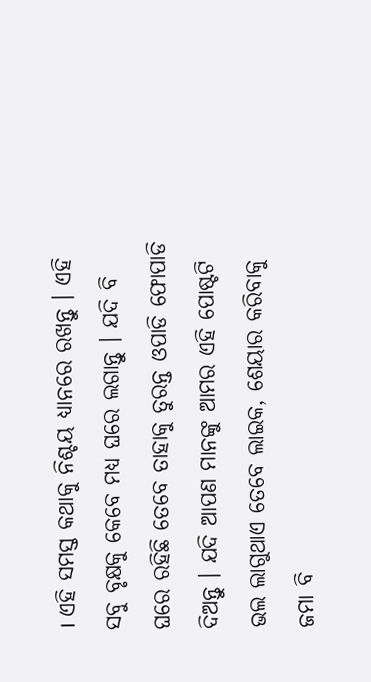। ଏହି ସମସ୍ତ କଥାକୁ ନିଶ୍ଚୟ ଧ୍ୟାନରେ ରଖନ୍ତୁ । ଏହି ସବୁ ବୃକ୍ଷକୁ କେବେ ମଧ୍ୟ ଘରେ ଲଗାନ୍ତୁ । ଯଦି ବି ଘରେ ରହିଛି ତେବେ ତାହାକୁ ତୁରନ୍ତ ଓପାଡି ଫୋପାଡି ଦିଅନ୍ତୁ । ଯଦି ଆପଣ ମାନଙ୍କୁ ଆମର ଏହି ପୋଷ୍ଟଟି ଭଲ ଲାଗୁଥାଏ ତେବେ ଲାଇକ, ଶେୟାର କରିବାକୁ ଜମା ବି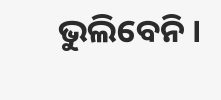ଭୁଲିବେନି ।